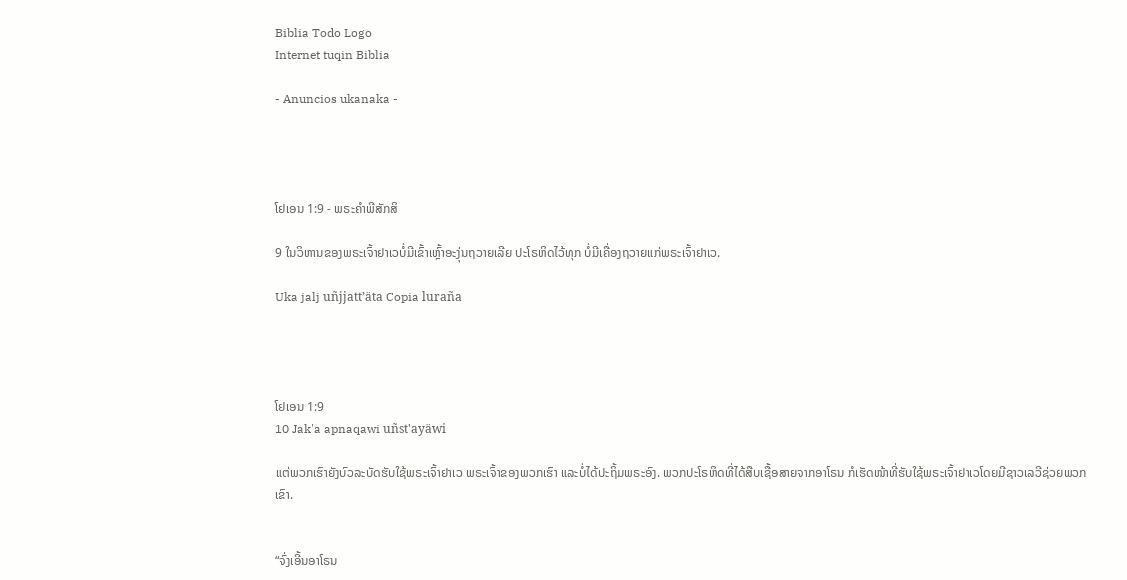Biblia Todo Logo
Internet tuqin Biblia

- Anuncios ukanaka -




ໂຢເອນ 1:9 - ພຣະຄຳພີສັກສິ

9 ໃນວິຫານຂອງພຣະເຈົ້າຢາເວບໍ່ມີເຂົ້າເຫຼົ້າອະງຸ່ນຖວາຍເລີຍ ປະໂຣຫິດໄວ້ທຸກ ບໍ່ມີເຄື່ອງຖວາຍແກ່ພຣະເຈົ້າຢາເວ.

Uka jalj uñjjattʼäta Copia luraña




ໂຢເອນ 1:9
10 Jak'a apnaqawi uñst'ayäwi

ແຕ່ພວກເຮົາຍັງບົວລະບັດຮັບໃຊ້ພຣະເຈົ້າຢາເວ ພຣະເຈົ້າຂອງພວກເຮົາ ແລະບໍ່ໄດ້ປະຖິ້ມພຣະອົງ. ພວກປະໂຣຫິດທີ່ໄດ້ສືບເຊື້ອສາຍຈາກອາໂຣນ ກໍເຮັດໜ້າທີ່ຮັບໃຊ້ພຣະເຈົ້າຢາເວໂດຍມີຊາວເລວີຊ່ວຍພວກເຂົາ.


“ຈົ່ງເອີ້ນອາໂຣນ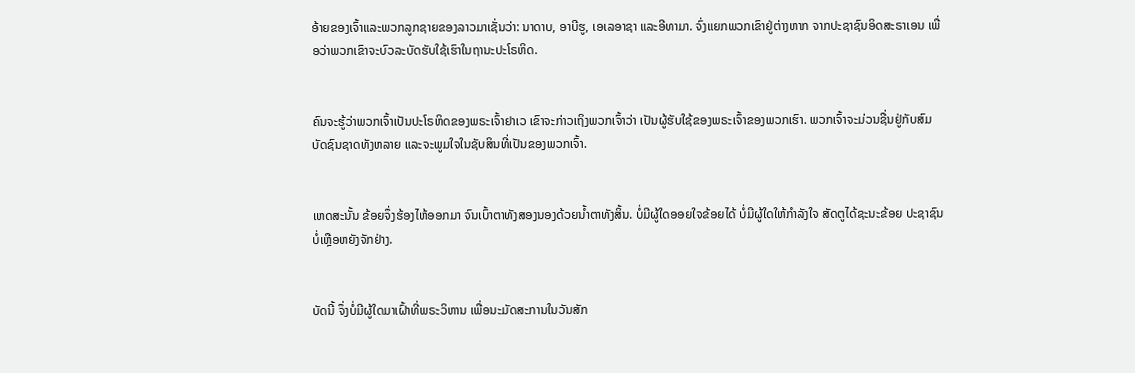ອ້າຍຂອງເຈົ້າແລະພວກລູກຊາຍຂອງລາວມາເຊັ່ນວ່າ: ນາດາບ, ອາບີຮູ, ເອເລອາຊາ ແລະອີທາມາ. ຈົ່ງແຍກພວກເຂົາຢູ່ຕ່າງຫາກ ຈາກປະຊາຊົນອິດສະຣາເອນ ເພື່ອວ່າພວກເຂົາຈະບົວລະບັດຮັບໃຊ້ເຮົາໃນຖານະປະໂຣຫິດ.


ຄົນຈະຮູ້ວ່າພວກເຈົ້າເປັນປະໂຣຫິດຂອງພຣະເຈົ້າຢາເວ ເຂົາຈະກ່າວເຖິງພວກເຈົ້າວ່າ ເປັນຜູ້ຮັບໃຊ້ຂອງພຣະເຈົ້າຂອງພວກເຮົາ. ພວກເຈົ້າຈະມ່ວນຊື່ນຢູ່ກັບສົມບັດຊົນຊາດທັງຫລາຍ ແລະຈະພູມໃຈໃນຊັບສິນທີ່ເປັນຂອງພວກເຈົ້າ.


ເຫດສະນັ້ນ ຂ້ອຍຈຶ່ງຮ້ອງໄຫ້ອອກມາ ຈົນເບົ້າຕາທັງສອງນອງດ້ວຍນໍ້າຕາທັງສິ້ນ. ບໍ່ມີຜູ້ໃດອອຍໃຈຂ້ອຍໄດ້ ບໍ່ມີຜູ້ໃດໃຫ້ກຳລັງໃຈ ສັດຕູໄດ້ຊະນະຂ້ອຍ ປະຊາຊົນບໍ່ເຫຼືອຫຍັງຈັກຢ່າງ.


ບັດນີ້ ຈຶ່ງບໍ່ມີຜູ້ໃດມາເຝົ້າທີ່ພຣະວິຫານ ເພື່ອນະມັດສະການໃນວັນສັກ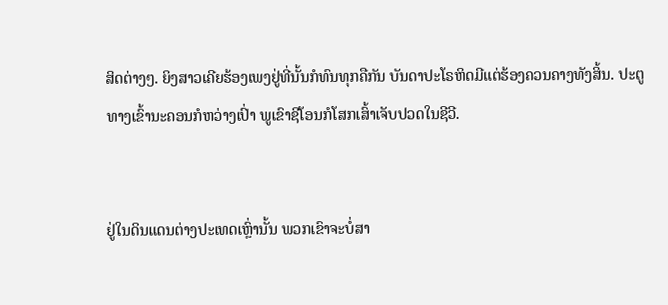ສິດຕ່າງໆ. ຍິງສາວເຄີຍຮ້ອງເພງຢູ່ທີ່ນັ້ນກໍທົນທຸກຄືກັນ ບັນດາປະໂຣຫິດມີແຕ່ຮ້ອງຄວນຄາງທັງສິ້ນ. ປະຕູທາງເຂົ້ານະຄອນກໍຫວ່າງເປົ່າ ພູເຂົາຊີໂອນກໍໂສກເສົ້າເຈັບປວດໃນຊີວີ.


ຢູ່ໃນດິນແດນຕ່າງປະເທດເຫຼົ່ານັ້ນ ພວກເຂົາຈະບໍ່ສາ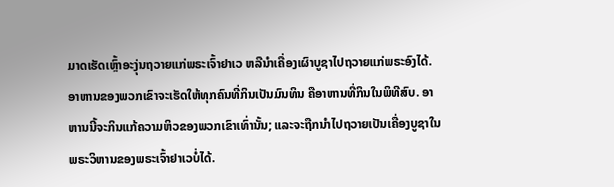ມາດເຮັດເຫຼົ້າອະງຸ່ນຖວາຍແກ່ພຣະເຈົ້າຢາເວ ຫລືນຳເຄື່ອງເຜົາບູຊາໄປຖວາຍແກ່ພຣະອົງໄດ້. ອາຫານຂອງພວກເຂົາຈະເຮັດໃຫ້ທຸກຄົນທີ່ກິນເປັນມົນທິນ ຄືອາຫານທີ່ກິນໃນພິທີສົບ. ອາຫານນີ້ຈະກິນແກ້ຄວາມຫິວຂອງພວກເຂົາເທົ່ານັ້ນ; ແລະຈະຖືກນຳໄປຖວາຍເປັນເຄື່ອງບູຊາໃນພຣະວິຫານຂອງພຣະເຈົ້າຢາເວບໍ່ໄດ້.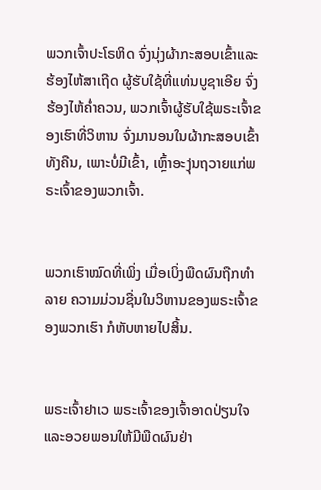ພວກເຈົ້າປະໂຣຫິດ ຈົ່ງນຸ່ງຜ້າກະສອບເຂົ້າແລະຮ້ອງໄຫ້ສາເຖີດ ຜູ້ຮັບໃຊ້ທີ່ແທ່ນບູຊາເອີຍ ຈົ່ງຮ້ອງໄຫ້ຄໍ່າຄວນ, ພວກເຈົ້າຜູ້ຮັບໃຊ້ພຣະເຈົ້າຂອງເຮົາທີ່ວິຫານ ຈົ່ງມານອນໃນຜ້າກະສອບເຂົ້າທັງຄືນ, ເພາະບໍ່ມີເຂົ້າ, ເຫຼົ້າອະງຸ່ນຖວາຍແກ່ພຣະເຈົ້າຂອງພວກເຈົ້າ.


ພວກເຮົາໝົດທີ່ເພິ່ງ ເມື່ອເບິ່ງພືດຜົນຖືກທຳລາຍ ຄວາມມ່ວນຊື່ນໃນວິຫານຂອງພຣະເຈົ້າຂອງພວກເຮົາ ກໍຫັບຫາຍໄປສິ້ນ.


ພຣະເຈົ້າຢາເວ ພຣະເຈົ້າຂອງເຈົ້າອາດປ່ຽນໃຈ ແລະອວຍພອນໃຫ້ມີພືດຜົນຢ່າ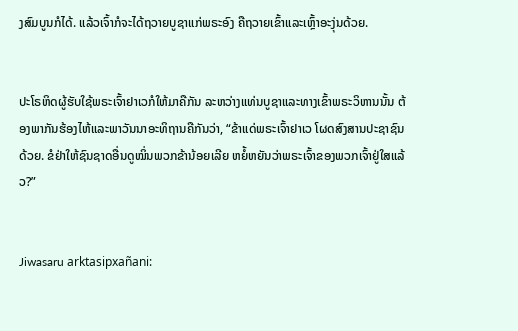ງສົມບູນກໍໄດ້. ແລ້ວເຈົ້າກໍຈະໄດ້ຖວາຍບູຊາແກ່ພຣະອົງ ຄືຖວາຍເຂົ້າແລະເຫຼົ້າອະງຸ່ນດ້ວຍ.


ປະໂຣຫິດຜູ້ຮັບໃຊ້ພຣະເຈົ້າຢາເວກໍໃຫ້ມາຄືກັນ ລະຫວ່າງແທ່ນບູຊາແລະທາງເຂົ້າພຣະວິຫານນັ້ນ ຕ້ອງພາກັນຮ້ອງໄຫ້ແລະພາວັນນາອະທິຖານຄືກັນວ່າ, “ຂ້າແດ່ພຣະເຈົ້າຢາເວ ໂຜດສົງສານປະຊາຊົນດ້ວຍ. ຂໍຢ່າໃຫ້ຊົນຊາດອື່ນດູໝິ່ນພວກຂ້ານ້ອຍເລີຍ ຫຍໍ້ຫຍັນວ່າພຣະເຈົ້າຂອງພວກເຈົ້າຢູ່ໃສແລ້ວ?”


Jiwasaru arktasipxañani: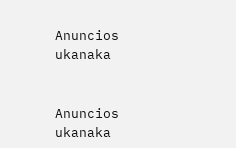Anuncios ukanaka


Anuncios ukanaka